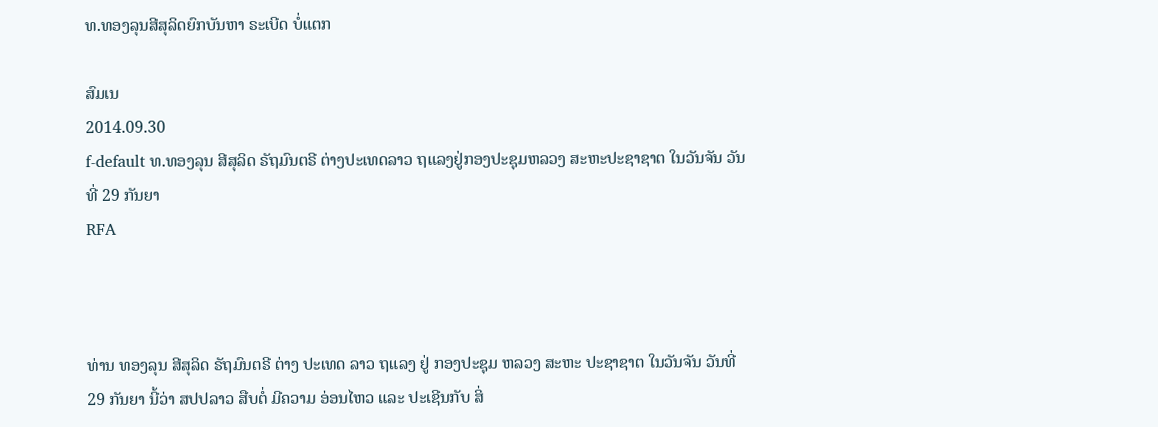ທ.ທອງລຸນສີສຸລິດຍົກບັນຫາ ຣະເບີດ ບໍ່ແຕກ

ສົມເນ
2014.09.30
f-default ທ.ທອງລຸນ ສີສຸລິດ ຣັຖມົນຕຣີ ຕ່າງປະເທດລາວ ຖແລງຢູ່ກອງປະຊຸມຫລວງ ສະຫະປະຊາຊາຕ ໃນວັນຈັນ ວັນທີ່ 29 ກັນຍາ
RFA



ທ່ານ ທອງລຸນ ສີສຸລິດ ຣັຖມົນຕຣີ ຕ່າງ ປະເທດ ລາວ ຖແລງ ຢູ່ ກອງປະຊຸມ ຫລວງ ສະຫະ ປະຊາຊາຕ ໃນວັນຈັນ ວັນທີ່ 29 ກັນຍາ ນີ້ວ່າ ສປປລາວ ສືບຕໍ່ ມີຄວາມ ອ່ອນໄຫວ ແລະ ປະເຊີນກັບ ສິ່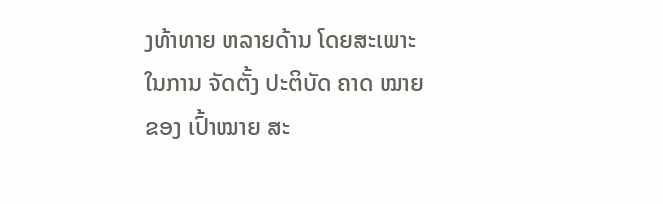ງທ້າທາຍ ຫລາຍດ້ານ ໂດຍສະເພາະ ໃນການ ຈັດຕັ້ງ ປະຕິບັດ ຄາດ ໝາຍ ຂອງ ເປົ້າໝາຍ ສະ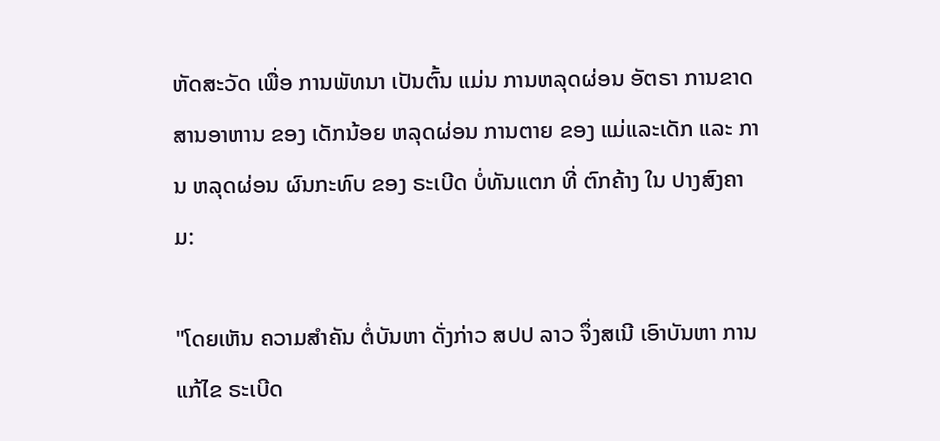ຫັດສະວັດ ເພື່ອ ການພັທນາ ເປັນຕົ້ນ ແມ່ນ ການຫລຸດຜ່ອນ ອັຕຣາ ການຂາດ ສານອາຫານ ຂອງ ເດັກນ້ອຍ ຫລຸດຜ່ອນ ການຕາຍ ຂອງ ແມ່ແລະເດັກ ແລະ ການ ຫລຸດຜ່ອນ ຜົນກະທົບ ຂອງ ຣະເບີດ ບໍ່ທັນແຕກ ທີ່ ຕົກຄ້າງ ໃນ ປາງສົງຄາມ:

"ໂດຍເຫັນ ຄວາມສໍາຄັນ ຕໍ່ບັນຫາ ດັ່ງກ່າວ ສປປ ລາວ ຈຶ່ງສເນີ ເອົາບັນຫາ ການແກ້ໄຂ ຣະເບີດ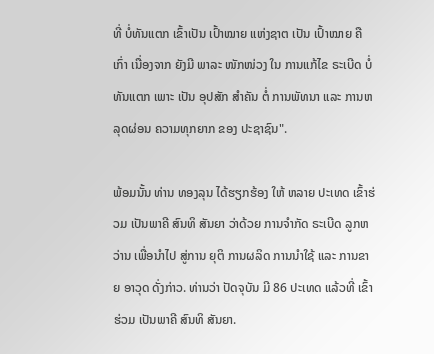ທີ່ ບໍ່ທັນແຕກ ເຂົ້າເປັນ ເປົ້າໝາຍ ແຫ່ງຊາຕ ເປັນ ເປົ້າໝາຍ ຄືເກົ່າ ເນື່ອງຈາກ ຍັງມີ ພາລະ ໜັກໜ່ວງ ໃນ ການແກ້ໄຂ ຣະເບີດ ບໍ່ທັນແຕກ ເພາະ ເປັນ ອຸປສັກ ສໍາຄັນ ຕໍ່ ການພັທນາ ແລະ ການຫລຸດຜ່ອນ ຄວາມທຸກຍາກ ຂອງ ປະຊາຊົນ".

ພ້ອມນັ້ນ ທ່ານ ທອງລຸນ ໄດ້ຮຽກຮ້ອງ ໃຫ້ ຫລາຍ ປະເທດ ເຂົ້າຮ່ວມ ເປັນພາຄີ ສົນທິ ສັນຍາ ວ່າດ້ວຍ ການຈໍາກັດ ຣະເບີດ ລູກຫວ່ານ ເພື່ອນໍາໄປ ສູ່ການ ຍຸຕິ ການຜລິດ ການນໍາໃຊ້ ແລະ ການຂາຍ ອາວຸດ ດັ່ງກ່າວ. ທ່ານວ່າ ປັດຈຸບັນ ມີ 86 ປະເທດ ແລ້ວທີ່ ເຂົ້າຮ່ວມ ເປັນພາຄີ ສົນທິ ສັນຍາ.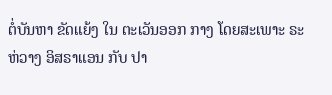ຕໍ່ບັນຫາ ຂັດແຍ້ງ ໃນ ຕະເວັນອອກ ກາງ ໂດຍສະເພາະ ຣະຫ່ວາງ ອິສຣາແອນ ກັບ ປາ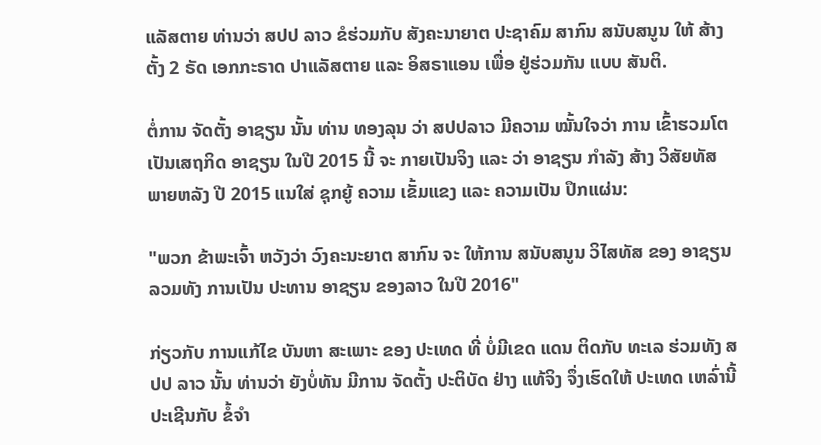ແລັສຕາຍ ທ່ານວ່າ ສປປ ລາວ ຂໍຮ່ວມກັບ ສັງຄະນາຍາຕ ປະຊາຄົມ ສາກົນ ສນັບສນູນ ໃຫ້ ສ້າງຕັ້ງ 2 ຣັດ ເອກກະຣາດ ປາແລັສຕາຍ ແລະ ອິສຣາແອນ ເພື່ອ ຢູ່ຮ່ວມກັນ ແບບ ສັນຕິ.

ຕໍ່ການ ຈັດຕັ້ງ ອາຊຽນ ນັ້ນ ທ່ານ ທອງລຸນ ວ່າ ສປປລາວ ມີຄວາມ ໝັ້ນໃຈວ່າ ການ ເຂົ້າຮວມໂຕ ເປັນເສຖກິດ ອາຊຽນ ໃນປີ 2015 ນີ້ ຈະ ກາຍເປັນຈິງ ແລະ ວ່າ ອາຊຽນ ກໍາລັງ ສ້າງ ວິສັຍທັສ ພາຍຫລັງ ປີ 2015 ແນໃສ່ ຊຸກຍູ້ ຄວາມ ເຂັ້ມແຂງ ແລະ ຄວາມເປັນ ປຶກແຜ່ນ:

"ພວກ ຂ້າພະເຈົ້າ ຫວັງວ່າ ວົງຄະນະຍາຕ ສາກົນ ຈະ ໃຫ້ການ ສນັບສນູນ ວິໄສທັສ ຂອງ ອາຊຽນ ລວມທັງ ການເປັນ ປະທານ ອາຊຽນ ຂອງລາວ ໃນປີ 2016"

ກ່ຽວກັບ ການແກ້ໄຂ ບັນຫາ ສະເພາະ ຂອງ ປະເທດ ທີ່ ບໍ່ມີເຂດ ແດນ ຕິດກັບ ທະເລ ຮ່ວມທັງ ສປປ ລາວ ນັ້ນ ທ່ານວ່າ ຍັງບໍ່ທັນ ມີການ ຈັດຕັ້ງ ປະຕິບັດ ຢ່າງ ແທ້ຈິງ ຈຶ່ງເຮົດໃຫ້ ປະເທດ ເຫລົ່ານີ້ ປະເຊີນກັບ ຂໍ້ຈໍາ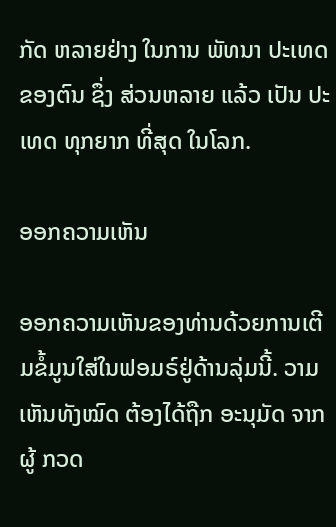ກັດ ຫລາຍຢ່າງ ໃນການ ພັທນາ ປະເທດ ຂອງຕົນ ຊຶ່ງ ສ່ວນຫລາຍ ແລ້ວ ເປັນ ປະເທດ ທຸກຍາກ ທີ່ສຸດ ໃນໂລກ.

ອອກຄວາມເຫັນ

ອອກຄວາມເຫັນຂອງທ່ານດ້ວຍການເຕີມຂໍ້ມູນໃສ່ໃນຟອມຣ໌ຢູ່ດ້ານລຸ່ມນີ້. ວາມເຫັນທັງໝົດ ຕ້ອງໄດ້ຖືກ ອະນຸມັດ ຈາກຜູ້ ກວດ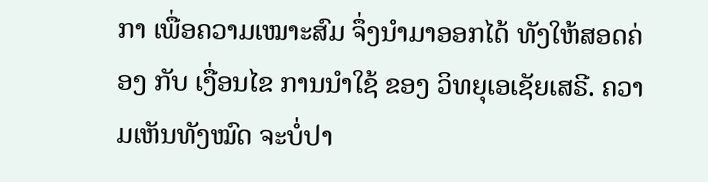ກາ ເພື່ອຄວາມເໝາະສົມ ຈຶ່ງນໍາມາອອກໄດ້ ທັງໃຫ້ສອດຄ່ອງ ກັບ ເງື່ອນໄຂ ການນຳໃຊ້ ຂອງ ວິທຍຸເອເຊັຍເສຣີ. ຄວາມເຫັນທັງໝົດ ຈະບໍ່ປາ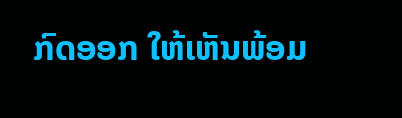ກົດອອກ ໃຫ້ເຫັນພ້ອມ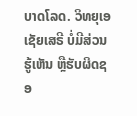ບາດໂລດ. ວິທຍຸເອເຊັຍເສຣີ ບໍ່ມີສ່ວນຮູ້ເຫັນ ຫຼືຮັບຜິດຊອ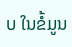ບ ໃນຂໍ້ມູນ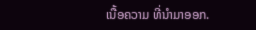ເນື້ອຄວາມ ທີ່ນໍາມາອອກ.